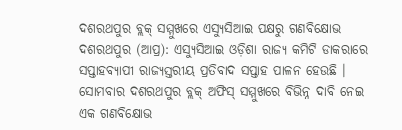ଦଶରଥପୁର ବ୍ଲକ୍ ସମ୍ମୁଖରେ ଏସ୍ୟୁସିଆଇ ପକ୍ଷରୁ ଗଣବିକ୍ଷୋଭ
ଦଶରଥପୁର (ଆପ୍ର): ଏସ୍ୟୁସିଆଇ ଓଡ଼ିଶା ରାଜ୍ୟ କମିଟି ଡାକରାରେ ସପ୍ତାହବ୍ୟାପୀ ରାଜ୍ୟସ୍ତରୀୟ ପ୍ରତିବାଦ ସପ୍ତାହ ପାଳନ ହେଉଛି । ସୋମବାର ଦଶରଥପୁର ବ୍ଲକ୍ ଅଫିସ୍ ସମ୍ମୁଖରେ ବିଭିନ୍ନ ଦାବି ନେଇ ଏକ ଗଣବିକ୍ଷୋଭ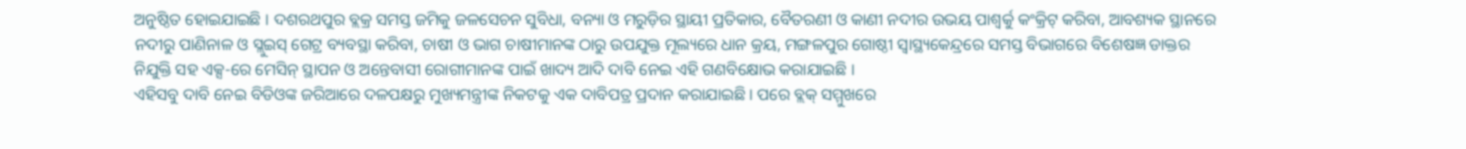ଅନୁଷ୍ଠିତ ହୋଇଯାଇଛି । ଦଶରଥପୁର ବ୍ଲକ୍ର ସମସ୍ତ ଜମିକୁ ଜଳସେଚନ ସୁବିଧା, ବନ୍ୟା ଓ ମରୁଡ଼ିର ସ୍ଥାୟୀ ପ୍ରତିକାର, ବୈତରଣୀ ଓ କାଣୀ ନଦୀର ଉଭୟ ପାଶ୍ୱର୍କୁ କଂକ୍ରିଟ୍ କରିବା, ଆବଶ୍ୟକ ସ୍ଥାନରେ ନଦୀରୁ ପାଣିନାଳ ଓ ସ୍ଲୁଇସ୍ ଗେଟ୍ର ବ୍ୟବସ୍ଥା କରିବା, ଚାଷୀ ଓ ଭାଗ ଚାଷୀମାନଙ୍କ ଠାରୁ ଉପଯୁକ୍ତ ମୂଲ୍ୟରେ ଧାନ କ୍ରୟ, ମଙ୍ଗଳପୁର ଗୋଷ୍ଠୀ ସ୍ୱାସ୍ଥ୍ୟକେନ୍ଦ୍ରରେ ସମସ୍ତ ବିଭାଗରେ ବିଶେଷଜ୍ଞ ଡାକ୍ତର ନିଯୁକ୍ତି ସହ ଏକ୍ସ-ରେ ମେସିନ୍ ସ୍ଥାପନ ଓ ଅନ୍ତେବାସୀ ରୋଗୀମାନଙ୍କ ପାଇଁ ଖାଦ୍ୟ ଆଦି ଦାବି ନେଇ ଏହି ଗଣବିକ୍ଷୋଭ କରାଯାଇଛି ।
ଏହିସବୁ ଦାବି ନେଇ ବିଡିଓଙ୍କ ଜରିଆରେ ଦଳପକ୍ଷରୁ ମୁଖ୍ୟମନ୍ତ୍ରୀଙ୍କ ନିକଟକୁ ଏକ ଦାବିପତ୍ର ପ୍ରଦାନ କରାଯାଇଛି । ପରେ ବ୍ଲକ୍ ସମ୍ମୁଖରେ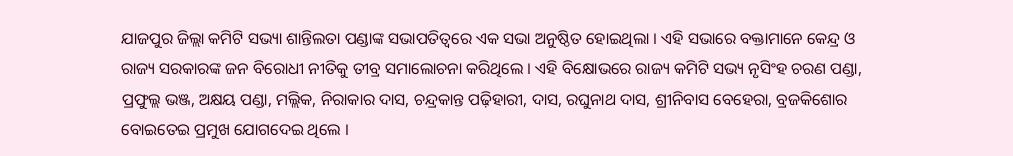ଯାଜପୁର ଜିଲ୍ଲା କମିଟି ସଭ୍ୟା ଶାନ୍ତିଲତା ପଣ୍ଡାଙ୍କ ସଭାପତିତ୍ୱରେ ଏକ ସଭା ଅନୁଷ୍ଠିତ ହୋଇଥିଲା । ଏହି ସଭାରେ ବକ୍ତାମାନେ କେନ୍ଦ୍ର ଓ ରାଜ୍ୟ ସରକାରଙ୍କ ଜନ ବିରୋଧୀ ନୀତିକୁ ତୀବ୍ର ସମାଲୋଚନା କରିଥିଲେ । ଏହି ବିକ୍ଷୋଭରେ ରାଜ୍ୟ କମିଟି ସଭ୍ୟ ନୃସିଂହ ଚରଣ ପଣ୍ଡା, ପ୍ରଫୁଲ୍ଲ ଭଞ୍ଜ, ଅକ୍ଷୟ ପଣ୍ଡା, ମଲ୍ଲିକ, ନିରାକାର ଦାସ, ଚନ୍ଦ୍ରକାନ୍ତ ପଢ଼ିହାରୀ, ଦାସ, ରଘୁନାଥ ଦାସ, ଶ୍ରୀନିବାସ ବେହେରା, ବ୍ରଜକିଶୋର ବୋଇତେଇ ପ୍ରମୁଖ ଯୋଗଦେଇ ଥିଲେ ।